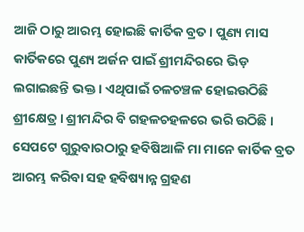ଆଜି ଠାରୁ ଆରମ୍ଭ ହୋଇଛି କାର୍ତିକ ବ୍ରତ । ପୁଣ୍ୟ ମାସ କାର୍ତିକରେ ପୁଣ୍ୟ ଅର୍ଜନ ପାଇଁ ଶ୍ରୀମନ୍ଦିରରେ ଭିଡ଼ ଲଗାଇଛନ୍ତି ଭକ୍ତ । ଏଥିପାଇଁ ଚଳଚଞ୍ଚଳ ହୋଇଉଠିଛି ଶ୍ରୀକ୍ଷେତ୍ର । ଶ୍ରୀମନ୍ଦିର ବି ଗହଳଚହଳରେ ଭରି ଉଠିଛି । ସେପଟେ ଗୁରୁବାରଠାରୁ ହବିଷିଆଳି ମା ମାନେ କାର୍ତିକ ବ୍ରତ ଆରମ୍ଭ କରିବା ସହ ହବିଷ୍ୟାନ୍ନ ଗ୍ରହଣ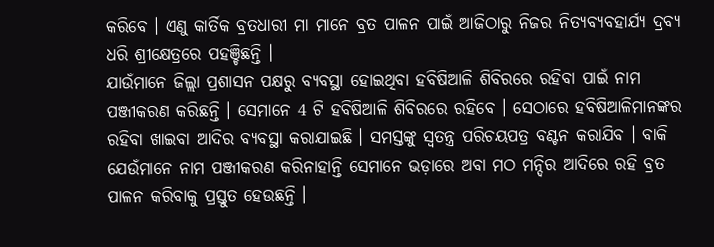କରିବେ । ଏଣୁ କାର୍ତିକ ବ୍ରତଧାରୀ ମା ମାନେ ବ୍ରତ ପାଳନ ପାଇଁ ଆଜିଠାରୁ ନିଜର ନିତ୍ୟବ୍ୟବହାର୍ଯ୍ୟ ଦ୍ରବ୍ୟ ଧରି ଶ୍ରୀକ୍ଷେତ୍ରରେ ପହଞ୍ଚିଛନ୍ତି ।
ଯାଉଁମାନେ ଜିଲ୍ଲା ପ୍ରଶାସନ ପକ୍ଷରୁ ବ୍ୟବସ୍ଥା ହୋଇଥିବା ହବିଷିଆଳି ଶିବିରରେ ରହିବା ପାଇଁ ନାମ ପଞ୍ଜୀକରଣ କରିଛନ୍ତି । ସେମାନେ 4 ଟି ହବିଷିଆଳି ଶିବିରରେ ରହିବେ । ସେଠାରେ ହବିଷିଆଳିମାନଙ୍କର ରହିବା ଖାଇବା ଆଦିର ବ୍ୟବସ୍ଥା କରାଯାଇଛି । ସମସ୍ତଙ୍କୁ ସ୍ବତନ୍ତ୍ର ପରିଚୟପତ୍ର ବଣ୍ଟନ କରାଯିବ । ବାକି ଯେଉଁମାନେ ନାମ ପଞ୍ଜୀକରଣ କରିନାହାନ୍ତି ସେମାନେ ଭଡ଼ାରେ ଅବା ମଠ ମନ୍ଦିର ଆଦିରେ ରହି ବ୍ରତ ପାଳନ କରିବାକୁ ପ୍ରସ୍ତୁତ ହେଉଛନ୍ତି ।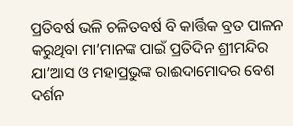ପ୍ରତିବର୍ଷ ଭଳି ଚଳିତବର୍ଷ ବି କାର୍ତ୍ତିକ ବ୍ରତ ପାଳନ କରୁଥିବା ମା’ମାନଙ୍କ ପାଇଁ ପ୍ରତିଦିନ ଶ୍ରୀମନ୍ଦିର ଯା’ଆସ ଓ ମହାପ୍ରଭୁଙ୍କ ରାଈଦାମୋଦର ବେଶ ଦର୍ଶନ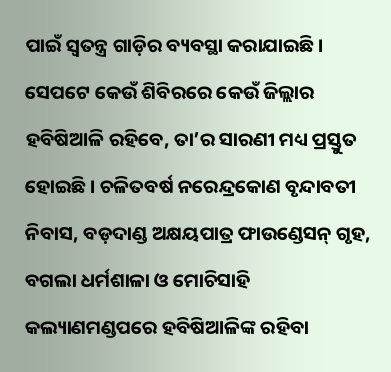ପାଇଁ ସ୍ବତନ୍ତ୍ର ଗାଡ଼ିର ବ୍ୟବସ୍ଥା କରାଯାଇଛି। ସେପଟେ କେଉଁ ଶିବିରରେ କେଉଁ ଜିଲ୍ଲାର ହବିଷିଆଳି ରହିବେ, ତା’ର ସାରଣୀ ମଧ୍ୟ ପ୍ରସ୍ତୁତ ହୋଇଛି। ଚଳିତବର୍ଷ ନରେନ୍ଦ୍ରକୋଣ ବୃନ୍ଦାବତୀ ନିବାସ, ବଡ଼ଦାଣ୍ଡ ଅକ୍ଷୟପାତ୍ର ଫାଉଣ୍ଡେସନ୍ ଗୃହ, ବଗଲା ଧର୍ମଶାଳା ଓ ମୋଚିସାହି କଲ୍ୟାଣମଣ୍ଡପରେ ହବିଷିଆଳିଙ୍କ ରହିବା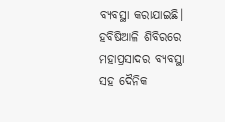ବ୍ୟବସ୍ଥା କରାଯାଇଛି। ହବିଷିଆଳି ଶିବିରରେ ମହାପ୍ରସାଦର ବ୍ୟବସ୍ଥା ସହ ଦୈନିକ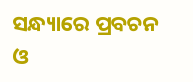ସନ୍ଧ୍ୟାରେ ପ୍ରବଚନ ଓ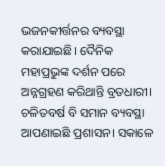ଭଜନକୀର୍ତ୍ତନର ବ୍ୟବସ୍ଥା କରାଯାଇଛି। ଦୈନିକ ମହାପ୍ରଭୁଙ୍କ ଦର୍ଶନ ପରେ ଅନ୍ନଗ୍ରହଣ କରିଥାନ୍ତି ବ୍ରତଧାରୀ। ଚଳିତବର୍ଷ ବି ସମାନ ବ୍ୟବସ୍ଥା ଆପଣାଇଛି ପ୍ରଶାସନ। ସକାଳେ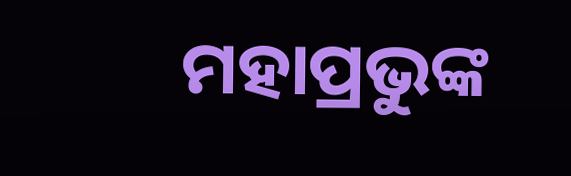ମହାପ୍ରଭୁଙ୍କ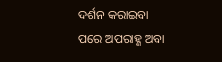ଦର୍ଶନ କରାଇବା ପରେ ଅପରାହ୍ଣ ଅବା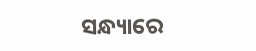ସନ୍ଧ୍ୟାରେ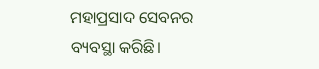ମହାପ୍ରସାଦ ସେବନର ବ୍ୟବସ୍ଥା କରିଛି।